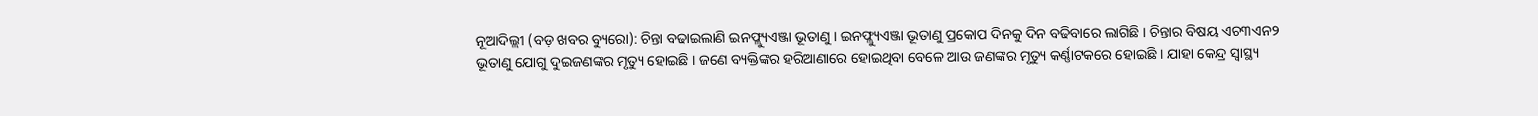ନୂଆଦିଲ୍ଲୀ (ବଡ଼ ଖବର ବ୍ୟୁରୋ): ଚିନ୍ତା ବଢାଇଲାଣି ଇନଫ୍ଲ୍ୟୁଏଞ୍ଜା ଭୂତାଣୁ । ଇନଫ୍ଲ୍ୟୁଏଞ୍ଜା ଭୂତାଣୁ ପ୍ରକୋପ ଦିନକୁ ଦିନ ବଢିବାରେ ଲାଗିଛି । ଚିନ୍ତାର ବିଷୟ ଏଚ୩ଏନ୨ ଭୂତାଣୁ ଯୋଗୁ ଦୁଇଜଣଙ୍କର ମୃତ୍ୟୁ ହୋଇଛି । ଜଣେ ବ୍ୟକ୍ତିଙ୍କର ହରିଆଣାରେ ହୋଇଥିବା ବେଳେ ଆଉ ଜଣଙ୍କର ମୃତ୍ୟୁ କର୍ଣ୍ଣାଟକରେ ହୋଇଛି । ଯାହା କେନ୍ଦ୍ର ସ୍ୱାସ୍ଥ୍ୟ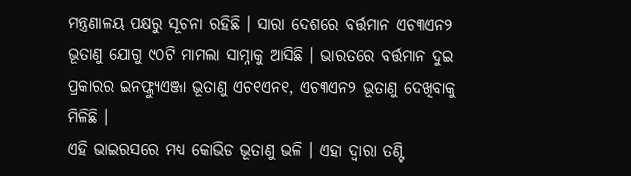ମନ୍ତ୍ରଣାଳୟ ପକ୍ଷରୁ ସୂଚନା ରହିଛି । ସାରା ଦେଶରେ ବର୍ତ୍ତମାନ ଏଚ୩ଏନ୨ ଭୂତାଣୁ ଯୋଗୁ ୯୦ଟି ମାମଲା ସାମ୍ନାକୁ ଆସିଛି । ଭାରତରେ ବର୍ତ୍ତମାନ ଦୁଇ ପ୍ରକାରର ଇନଫ୍ଲ୍ୟୁଏଞ୍ଜା ଭୂତାଣୁ ଏଚ୧ଏନ୧, ଏଚ୩ଏନ୨ ଭୂତାଣୁ ଦେଖିବାକୁ ମିଳିଛି ।
ଏହି ଭାଇରସରେ ମଧ୍ୟ କୋଭିଡ ଭୂତାଣୁ ଭଳି । ଏହା ଦ୍ୱାରା ତଣ୍ଟି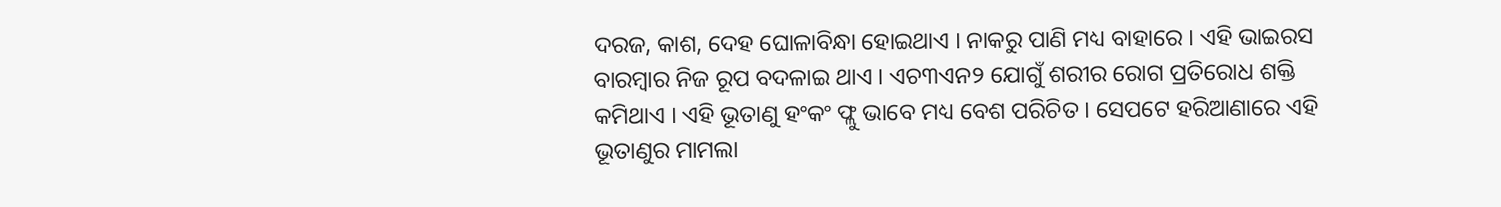ଦରଜ, କାଶ, ଦେହ ଘୋଳାବିନ୍ଧା ହୋଇଥାଏ । ନାକରୁ ପାଣି ମଧ୍ୟ ବାହାରେ । ଏହି ଭାଇରସ ବାରମ୍ବାର ନିଜ ରୂପ ବଦଳାଇ ଥାଏ । ଏଚ୩ଏନ୨ ଯୋଗୁଁ ଶରୀର ରୋଗ ପ୍ରତିରୋଧ ଶକ୍ତି କମିଥାଏ । ଏହି ଭୂତାଣୁ ହଂକଂ ଫ୍ଲୁ ଭାବେ ମଧ୍ୟ ବେଶ ପରିଚିତ । ସେପଟେ ହରିଆଣାରେ ଏହି ଭୂତାଣୁର ମାମଲା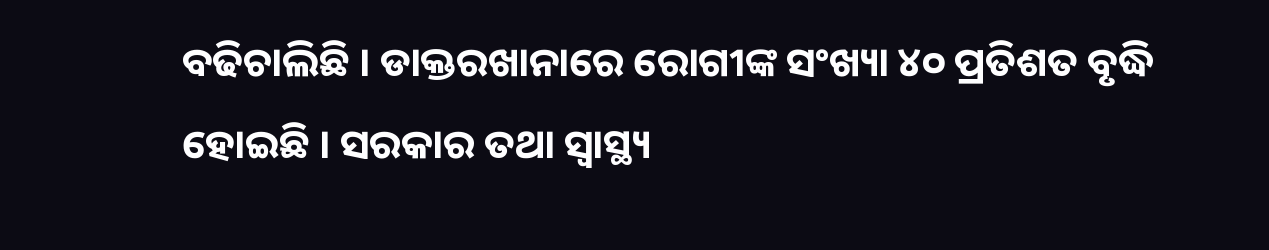ବଢିଚାଲିଛି । ଡାକ୍ତରଖାନାରେ ରୋଗୀଙ୍କ ସଂଖ୍ୟା ୪୦ ପ୍ରତିଶତ ବୃଦ୍ଧି ହୋଇଛି । ସରକାର ତଥା ସ୍ୱାସ୍ଥ୍ୟ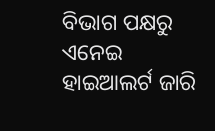ବିଭାଗ ପକ୍ଷରୁ ଏନେଇ ହାଇଆଲର୍ଟ ଜାରି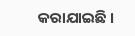କରାଯାଇଛି ।